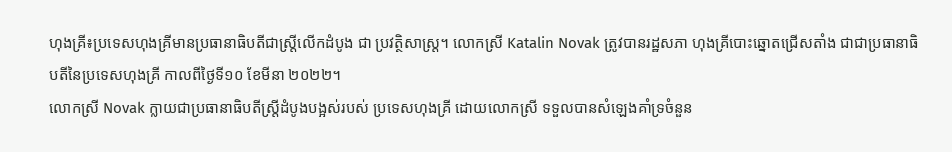ហុងគ្រី៖ប្រទេសហុងគ្រីមានប្រធានាធិបតីជាស្ត្រីលើកដំបូង ជា ប្រវត្ថិសាស្ត្រ។ លោកស្រី Katalin Novak ត្រូវបានរដ្ឋសភា ហុងគ្រីបោះឆ្នោតជ្រើសតាំង ជាជាប្រធានាធិបតីនៃប្រទេសហុងគ្រី កាលពីថ្ងៃទី១០ ខែមីនា ២០២២។
លោកស្រី Novak ក្លាយជាប្រធានាធិបតីស្ត្រីដំបូងបង្អស់របស់ ប្រទេសហុងគ្រី ដោយលោកស្រី ទទួលបានសំឡេងគាំទ្រចំនួន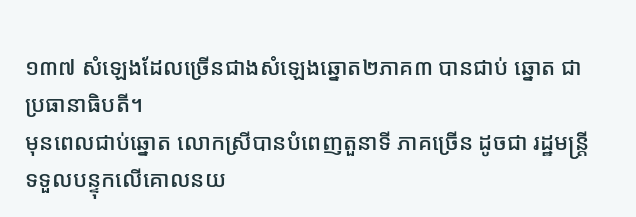១៣៧ សំឡេងដែលច្រើនជាងសំឡេងឆ្នោត២ភាគ៣ បានជាប់ ឆ្នោត ជាប្រធានាធិបតី។
មុនពេលជាប់ឆ្នោត លោកស្រីបានបំពេញតួនាទី ភាគច្រើន ដូចជា រដ្ឋមន្ត្រី ទទួលបន្ទុកលើគោលនយ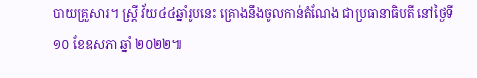បាយគ្រួសារ។ ស្ត្រី វ័យ៤៤ឆ្នាំរូបនេះ គ្រោងនឹងចូលកាន់តំណែង ជាប្រធានាធិបតី នៅថ្ងៃទី ១០ ខែឧសភា ឆ្នាំ ២០២២៕